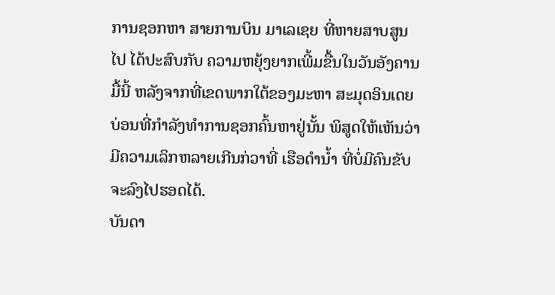ການຊອກຫາ ສາຍການບິນ ມາເລເຊຍ ທີ່ຫາຍສາບສູນ
ໄປ ໄດ້ປະສົບກັບ ຄວາມຫຍຸ້ງຍາກເພີ້ມຂື້ນໃນວັນອັງຄານ
ມື້ນີ້ ຫລັງຈາກທີ່ເຂດພາກໃຕ້ຂອງມະຫາ ສະມຸດອິນເດຍ
ບ່ອນທີ່ກຳລັງທຳການຊອກຄົ້ນຫາຢູ່ນັ້ນ ພິສູດໃຫ້ເຫັນວ່າ
ມີຄວາມເລິກຫລາຍເກີນກ່ວາທີ່ ເຮືອດຳນໍ້າ ທີ່ບໍ່ມີຄົນຂັບ
ຈະລົງໄປຮອດໄດ້.
ບັນດາ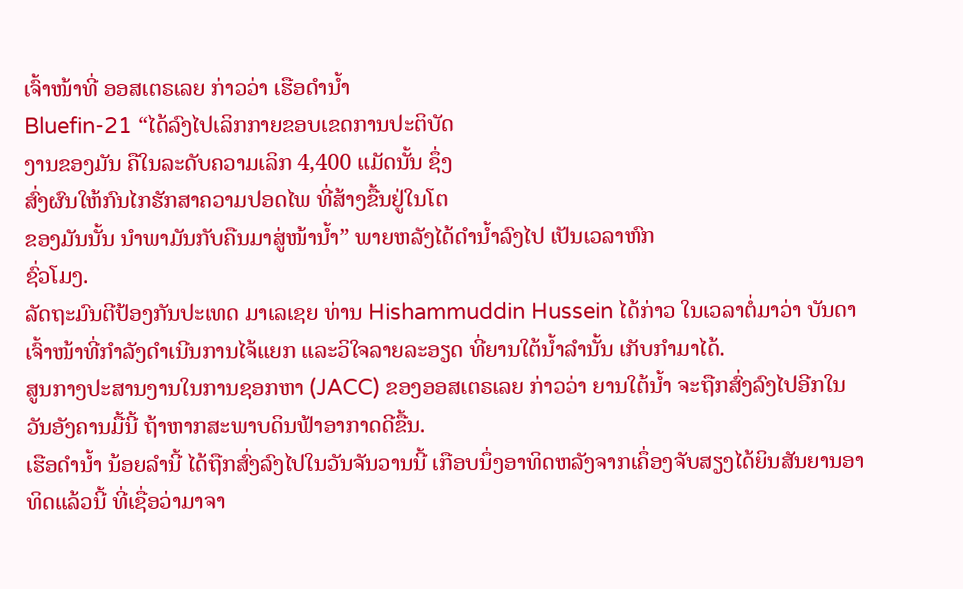ເຈົ້າໜ້າທີ່ ອອສເຕຣເລຍ ກ່າວວ່າ ເຮືອດຳນໍ້າ
Bluefin-21 “ໄດ້ລົງໄປເລິກກາຍຂອບເຂດການປະຕິບັດ
ງານຂອງມັນ ຄືໃນລະດັບຄວາມເລິກ 4,400 ແມັດນັ້ນ ຊຶ່ງ
ສົ່ງຜົນໃຫ້ກົນໄກຮັກສາຄວາມປອດໄພ ທີ່ສ້າງຂື້ນຢູ່ໃນໂຕ
ຂອງມັນນັ້ນ ນຳພາມັນກັບຄືນມາສູ່ໜ້ານໍ້າ” ພາຍຫລັງໄດ້ດຳນ້ຳລົງໄປ ເປັນເວລາຫົກ
ຊົ່ວໂມງ.
ລັດຖະມົນຕີປ້ອງກັນປະເທດ ມາເລເຊຍ ທ່ານ Hishammuddin Hussein ໄດ້ກ່າວ ໃນເວລາຕໍ່ມາວ່າ ບັນດາເຈົ້າໜ້າທີ່ກຳລັງດຳເນີນການໄຈ້ແຍກ ແລະວິໃຈລາຍລະອຽດ ທີ່ຍານໃຕ້ນໍ້າລຳນັ້ນ ເກັບກຳມາໄດ້.
ສູນກາງປະສານງານໃນການຊອກຫາ (JACC) ຂອງອອສເຕຣເລຍ ກ່າວວ່າ ຍານໃຕ້ນໍ້າ ຈະຖືກສົ່ງລົງໄປອີກໃນວັນອັງຄານມື້ນີ້ ຖ້າຫາກສະພາບດິນຟ້າອາກາດດີຂື້ນ.
ເຮືອດຳນໍ້າ ນ້ອຍລຳນີ້ ໄດ້ຖືກສົ່ງລົງໄປໃນວັນຈັນວານນີ້ ເກືອບນຶ່ງອາທິດຫລັງຈາກເຄຶ່ອງຈັບສຽງໄດ້ຍິນສັນຍານອາທິດແລ້ວນີ້ ທີ່ເຊື່ອວ່າມາຈາ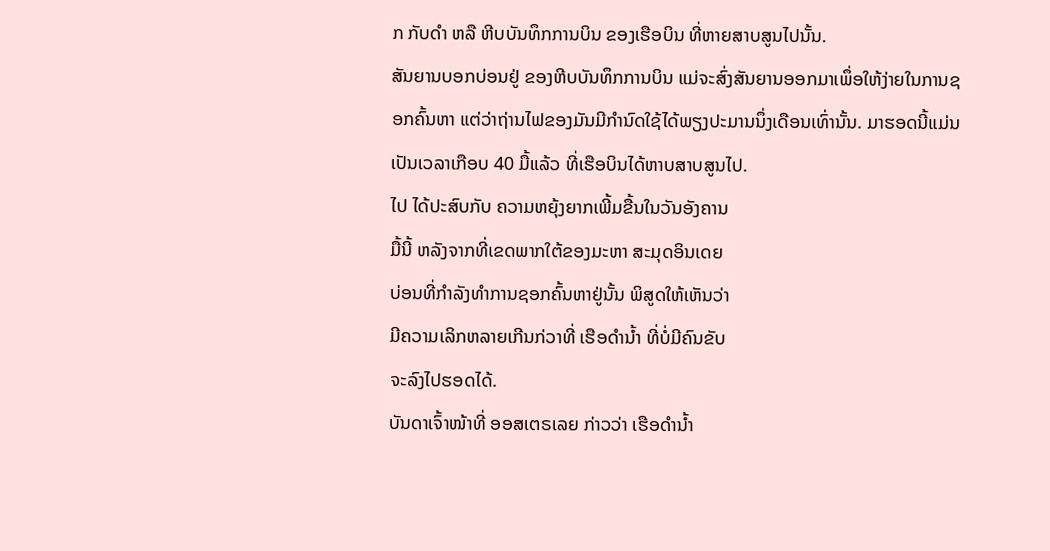ກ ກັບດຳ ຫລື ຫີບບັນທຶກການບິນ ຂອງເຮືອບິນ ທີ່ຫາຍສາບສູນໄປນັ້ນ.
ສັນຍານບອກບ່ອນຢູ່ ຂອງຫີບບັນທຶກການບິນ ແມ່ຈະສົ່ງສັນຍານອອກມາເພຶ່ອໃຫ້ງ່າຍໃນການຊອກຄົ້ນຫາ ແຕ່ວ່າຖ່ານໄຟຂອງມັນມີກຳນົດໃຊ້ໄດ້ພຽງປະມານນຶ່ງເດືອນເທົ່ານັ້ນ. ມາຮອດນີ້ແມ່ນ ເປັນເວລາເກືອບ 40 ມື້ແລ້ວ ທີ່ເຮືອບິນໄດ້ຫາບສາບສູນໄປ.
ໄປ ໄດ້ປະສົບກັບ ຄວາມຫຍຸ້ງຍາກເພີ້ມຂື້ນໃນວັນອັງຄານ
ມື້ນີ້ ຫລັງຈາກທີ່ເຂດພາກໃຕ້ຂອງມະຫາ ສະມຸດອິນເດຍ
ບ່ອນທີ່ກຳລັງທຳການຊອກຄົ້ນຫາຢູ່ນັ້ນ ພິສູດໃຫ້ເຫັນວ່າ
ມີຄວາມເລິກຫລາຍເກີນກ່ວາທີ່ ເຮືອດຳນໍ້າ ທີ່ບໍ່ມີຄົນຂັບ
ຈະລົງໄປຮອດໄດ້.
ບັນດາເຈົ້າໜ້າທີ່ ອອສເຕຣເລຍ ກ່າວວ່າ ເຮືອດຳນໍ້າ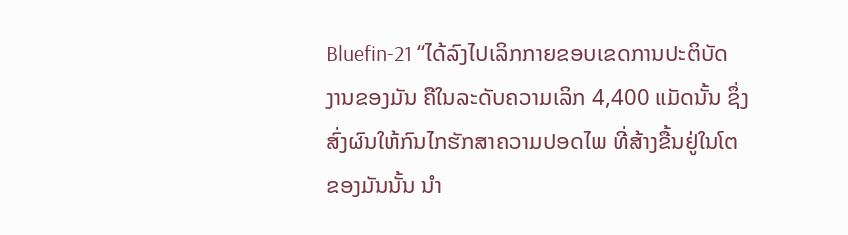Bluefin-21 “ໄດ້ລົງໄປເລິກກາຍຂອບເຂດການປະຕິບັດ
ງານຂອງມັນ ຄືໃນລະດັບຄວາມເລິກ 4,400 ແມັດນັ້ນ ຊຶ່ງ
ສົ່ງຜົນໃຫ້ກົນໄກຮັກສາຄວາມປອດໄພ ທີ່ສ້າງຂື້ນຢູ່ໃນໂຕ
ຂອງມັນນັ້ນ ນຳ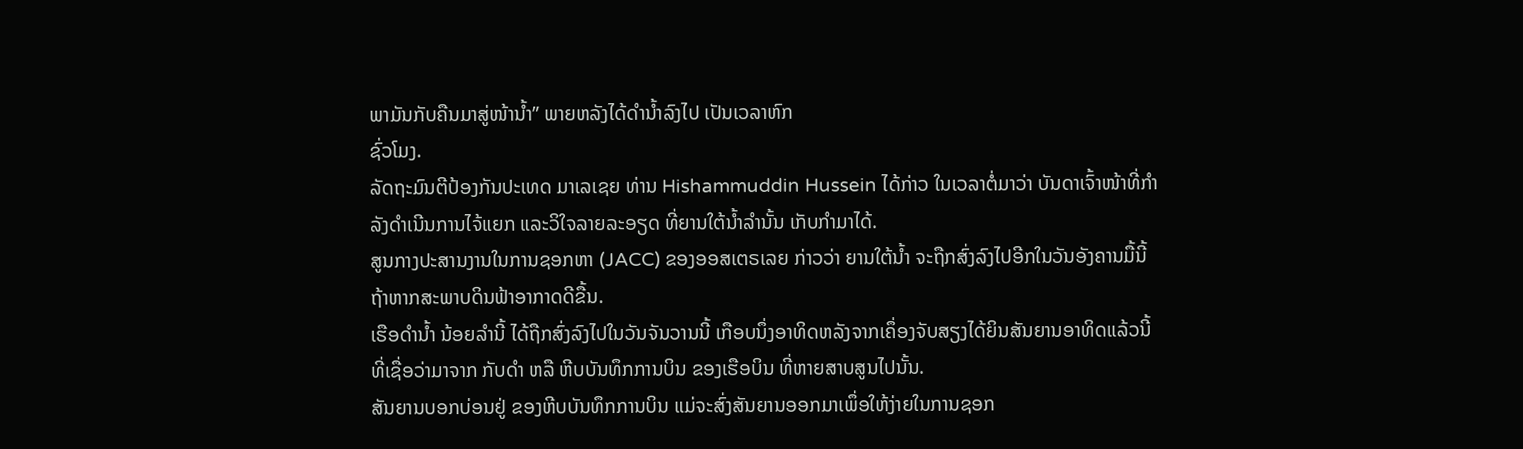ພາມັນກັບຄືນມາສູ່ໜ້ານໍ້າ” ພາຍຫລັງໄດ້ດຳນ້ຳລົງໄປ ເປັນເວລາຫົກ
ຊົ່ວໂມງ.
ລັດຖະມົນຕີປ້ອງກັນປະເທດ ມາເລເຊຍ ທ່ານ Hishammuddin Hussein ໄດ້ກ່າວ ໃນເວລາຕໍ່ມາວ່າ ບັນດາເຈົ້າໜ້າທີ່ກຳລັງດຳເນີນການໄຈ້ແຍກ ແລະວິໃຈລາຍລະອຽດ ທີ່ຍານໃຕ້ນໍ້າລຳນັ້ນ ເກັບກຳມາໄດ້.
ສູນກາງປະສານງານໃນການຊອກຫາ (JACC) ຂອງອອສເຕຣເລຍ ກ່າວວ່າ ຍານໃຕ້ນໍ້າ ຈະຖືກສົ່ງລົງໄປອີກໃນວັນອັງຄານມື້ນີ້ ຖ້າຫາກສະພາບດິນຟ້າອາກາດດີຂື້ນ.
ເຮືອດຳນໍ້າ ນ້ອຍລຳນີ້ ໄດ້ຖືກສົ່ງລົງໄປໃນວັນຈັນວານນີ້ ເກືອບນຶ່ງອາທິດຫລັງຈາກເຄຶ່ອງຈັບສຽງໄດ້ຍິນສັນຍານອາທິດແລ້ວນີ້ ທີ່ເຊື່ອວ່າມາຈາກ ກັບດຳ ຫລື ຫີບບັນທຶກການບິນ ຂອງເຮືອບິນ ທີ່ຫາຍສາບສູນໄປນັ້ນ.
ສັນຍານບອກບ່ອນຢູ່ ຂອງຫີບບັນທຶກການບິນ ແມ່ຈະສົ່ງສັນຍານອອກມາເພຶ່ອໃຫ້ງ່າຍໃນການຊອກ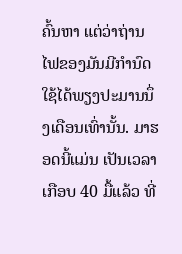ຄົ້ນຫາ ແຕ່ວ່າຖ່ານໄຟຂອງມັນມີກຳນົດໃຊ້ໄດ້ພຽງປະມານນຶ່ງເດືອນເທົ່ານັ້ນ. ມາຮອດນີ້ແມ່ນ ເປັນເວລາເກືອບ 40 ມື້ແລ້ວ ທີ່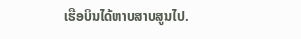ເຮືອບິນໄດ້ຫາບສາບສູນໄປ.